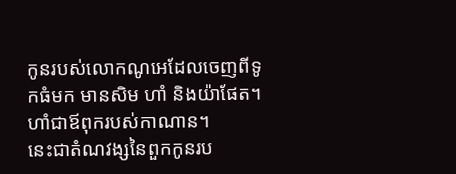កូនរបស់លោកណូអេដែលចេញពីទូកធំមក មានសិម ហាំ និងយ៉ាផែត។ ហាំជាឪពុករបស់កាណាន។
នេះជាតំណវង្សនៃពួកកូនរប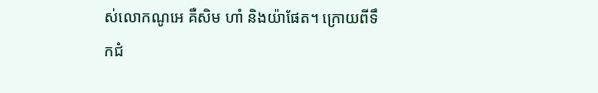ស់លោកណូអេ គឺសិម ហាំ និងយ៉ាផែត។ ក្រោយពីទឹកជំ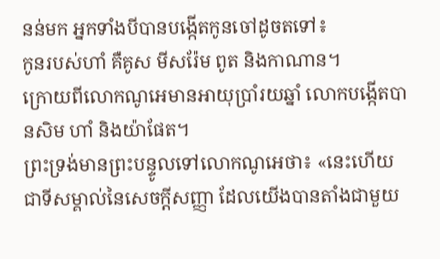នន់មក អ្នកទាំងបីបានបង្កើតកូនចៅដូចតទៅ៖
កូនរបស់ហាំ គឺគូស មីសរ៉ែម ពូត និងកាណាន។
ក្រោយពីលោកណូអេមានអាយុប្រាំរយឆ្នាំ លោកបង្កើតបានសិម ហាំ និងយ៉ាផែត។
ព្រះទ្រង់មានព្រះបន្ទូលទៅលោកណូអេថា៖ «នេះហើយជាទីសម្គាល់នៃសេចក្ដីសញ្ញា ដែលយើងបានតាំងជាមួយ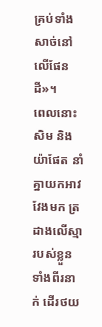គ្រប់ទាំងសាច់នៅលើផែនដី»។
ពេលនោះ សិម និងយ៉ាផែត នាំគ្នាយកអាវវែងមក ត្រដាងលើស្មារបស់ខ្លួនទាំងពីរនាក់ ដើរថយ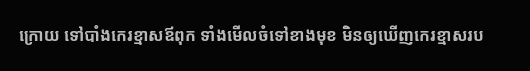ក្រោយ ទៅបាំងកេរខ្មាសឪពុក ទាំងមើលចំទៅខាងមុខ មិនឲ្យឃើញកេរខ្មាសរប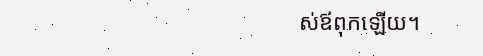ស់ឪពុកឡើយ។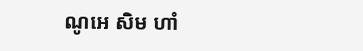ណូអេ សិម ហាំ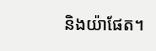និងយ៉ាផែត។